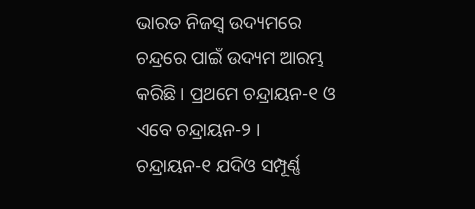ଭାରତ ନିଜସ୍ୱ ଉଦ୍ୟମରେ ଚନ୍ଦ୍ରରେ ପାଇଁ ଉଦ୍ୟମ ଆରମ୍ଭ କରିଛି । ପ୍ରଥମେ ଚନ୍ଦ୍ରାୟନ-୧ ଓ ଏବେ ଚନ୍ଦ୍ରାୟନ-୨ । ଚନ୍ଦ୍ରାୟନ-୧ ଯଦିଓ ସମ୍ପୂର୍ଣ୍ଣ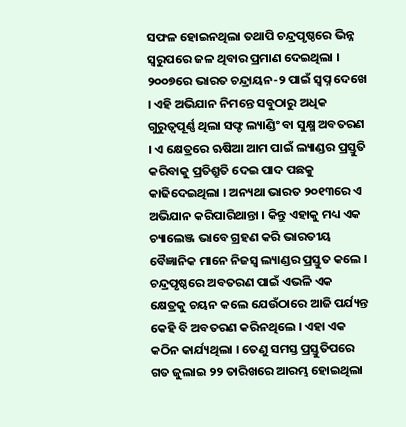ସଫଳ ହୋଇନଥିଲା ତଥାପି ଚନ୍ଦ୍ରପୃଷ୍ଠରେ ଭିନ୍ନ ସ୍ୱରୁପରେ ଜଳ ଥିବାର ପ୍ରମାଣ ଦେଇଥିଲା । ୨୦୦୭ରେ ଭାରତ ଚନ୍ଦ୍ରାୟନ-୨ ପାଇଁ ସ୍ୱପ୍ନ ଦେଖେ । ଏହି ଅଭିଯାନ ନିମନ୍ତେ ସବୁଠାରୁ ଅଧିକ ଗୁରୁତ୍ୱପୂର୍ଣ୍ଣ ଥିଲା ସଫ୍ଟ ଲ୍ୟାଣ୍ଡିଂ ବା ସୁକ୍ଷ୍ମ ଅବତରଣ । ଏ କ୍ଷେତ୍ରରେ ଋଷିଆ ଆମ ପାଇଁ ଲ୍ୟାଣ୍ଡର ପ୍ରସ୍ତୁତି କରିବାକୁ ପ୍ରତିଶ୍ରୁତି ଦେଇ ପାଦ ପଛକୁ କାଢିଦେଇଥିଲା । ଅନ୍ୟଥା ଭାରତ ୨୦୧୩ରେ ଏ ଅଭିଯାନ କରିପାରିଥାନ୍ତା । କିନ୍ତୁ ଏହାକୁ ମଧ୍ୟ ଏକ ଚ୍ୟାଲେଞ୍ଜ ଭାବେ ଗ୍ରହଣ କରି ଭାରତୀୟ ବୈଜ୍ଞାନିକ ମାନେ ନିଜସ୍ୱ ଲ୍ୟାଣ୍ଡର ପ୍ରସ୍ତୁତ କଲେ । ଚନ୍ଦ୍ରପୃଷ୍ଠରେ ଅବତରଣ ପାଇଁ ଏଭଳି ଏକ କ୍ଷେତ୍ରକୁ ଚୟନ କଲେ ଯେଉଁଠାରେ ଆଜି ପର୍ଯ୍ୟନ୍ତ କେହି ବି ଅବତରଣ କରିନଥିଲେ । ଏହା ଏକ କଠିନ କାର୍ଯ୍ୟଥିଲା । ତେଣୁ ସମସ୍ତ ପ୍ରସ୍ତୁତିପରେ ଗତ ଜୁଲାଇ ୨୨ ତାରିଖରେ ଆରମ୍ଭ ହୋଇଥିଲା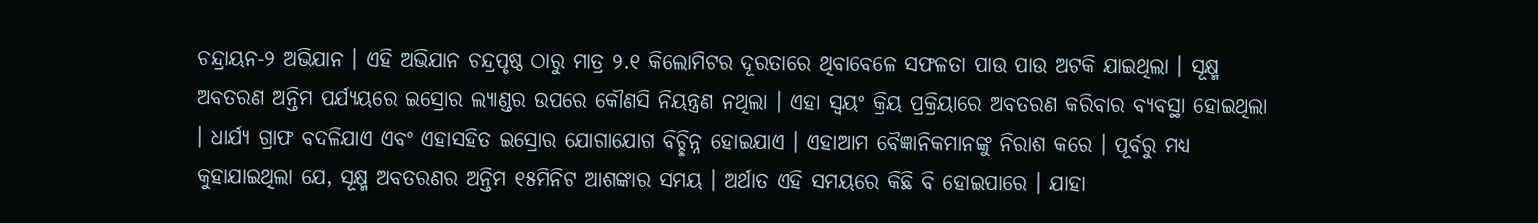ଚନ୍ଦ୍ରାୟନ-୨ ଅଭିଯାନ । ଏହି ଅଭିଯାନ ଚନ୍ଦ୍ରପୃଷ୍ଠ ଠାରୁ ମାତ୍ର ୨.୧ କିଲୋମିଟର ଦୂରତାରେ ଥିବାବେଳେ ସଫଳତା ପାଉ ପାଉ ଅଟକି ଯାଇଥିଲା । ସୂକ୍ଷ୍ମ ଅବତରଣ ଅନ୍ତିମ ପର୍ଯ୍ୟୟରେ ଇସ୍ରୋର ଲ୍ୟାଣ୍ଡର ଉପରେ କୌଣସି ନିୟନ୍ତ୍ରଣ ନଥିଲା । ଏହା ସ୍ୱୟଂ କ୍ରିୟ ପ୍ରକ୍ରିୟାରେ ଅବତରଣ କରିବାର ବ୍ୟବସ୍ଥା ହୋଇଥିଲା । ଧାର୍ଯ୍ୟ ଗ୍ରାଫ ବଦଳିଯାଏ ଏବଂ ଏହାସହିତ ଇସ୍ରୋର ଯୋଗାଯୋଗ ବିଚ୍ଛିନ୍ନ ହୋଇଯାଏ । ଏହାଆମ ବୈଜ୍ଞାନିକମାନଙ୍କୁ ନିରାଶ କରେ । ପୂର୍ବରୁ ମଧ୍ୟ କୁହାଯାଇଥିଲା ଯେ, ସୂକ୍ଷ୍ମ ଅବତରଣର ଅନ୍ତିମ ୧୫ମିନିଟ ଆଶଙ୍କାର ସମୟ । ଅର୍ଥାତ ଏହି ସମୟରେ କିଛି ବି ହୋଇପାରେ । ଯାହା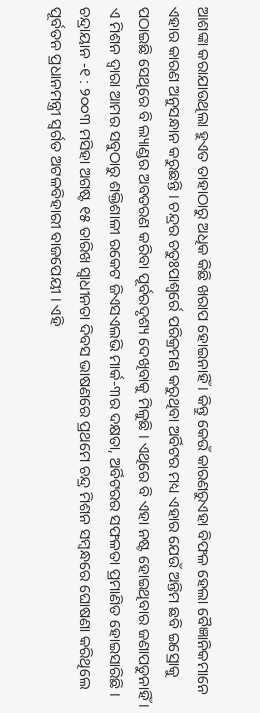ଆଶଙ୍କା କରାଯାଉଥିଲା ହୁଏତ ତାହାଠାରୁ ଅଧିକ କିଛି ଖରାପ ହୋଇନାହିଁ । କିନ୍ତୁ କେଉଁ କାରଣରୁଏହା ବିଫଳ ହେଲା ବୈଜ୍ଞାନିକମାନେ ଏହାର କାରଣ ଅନୁସନ୍ଧାନ କରୁଛନ୍ତି । ଚନ୍ଦ୍ରର ଚତୁଃପାଶ୍ୱର୍ରେ ପରିକ୍ରମଣ କରୁଥିବା ଅର୍ବିଟର ମଧ୍ୟ ଏହାର ଯେଉଁ ଅନ୍ତିମ ଛବି ଇସ୍ରୋକୁ ପଠାଇଛି ସେଥିରେ ବି ଲ୍ୟାଣ୍ଡର ଅବତରଣ କରିବା ପୂର୍ବରଦୃଶ୍ୟ ଦେଖିବାକୁ ମିଳୁଛି । ଏଥିରେ ବି ଏହା ନଷ୍ଟ ହୋଇଥିବାର ଜଣାପଡୁନାହିଁ । ଏ ମିଶନ ଦ୍ୱାରା ଆମର ସବୁଠାରୁ ଶକ୍ତିଶାଳୀ ରକେଟ ଜିଏସଏଲଭି ମାର୍କ-୩ର ଦକ୍ଷତା, ଅର୍ବିଟରର ସଫଳତା ପ୍ରମାଣିତ ହୋଇସାରିଛି ।
ଚନ୍ଦ୍ରାୟାନ -୧ : ୨୦୦୩ ମସିହା ଅଗଷ୍ଟ ୧୫ ତାରିଖ ସ୍ୱାଧୀନତା ଦିବସ ଭାଷଣରେ ପ୍ରଥମେ ଚନ୍ଦ୍ର ମିଶନ ସମ୍ବନ୍ଧରେ ଘୋଷଣା କରିଥିଲେ ପୂର୍ବତନ ପ୍ରଧାନମନ୍ତ୍ରୀ ସ୍ୱର୍ଗତ ଅଟଳବିହାରୀ ବାଜପେୟୀ । ଏହି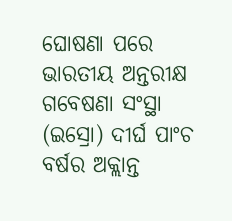ଘୋଷଣା ପରେ ଭାରତୀୟ ଅନ୍ତରୀକ୍ଷ ଗବେଷଣା ସଂସ୍ଥା (ଇସ୍ରୋ) ଦୀର୍ଘ ପାଂଚ ବର୍ଷର ଅକ୍ଲାନ୍ତ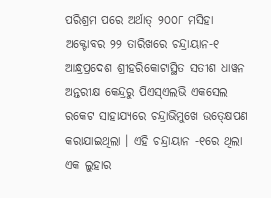ପରିଶ୍ରମ ପରେ ଅର୍ଥାତ୍ ୨୦୦୮ ମସିହା ଅକ୍ଟୋବର ୨୨ ତାରିଖରେ ଚନ୍ଦ୍ରାୟାନ-୧ ଆନ୍ଧ୍ରପ୍ରଦେଶ ଶ୍ରୀହରିକୋଟାସ୍ଥିତ ସତୀଶ ଧାୱନ ଅନ୍ତରୀକ୍ଷ କେନ୍ଦ୍ରରୁ ପିଏସ୍ଏଲଭି ଏକସେଲ ରକେଟ ସାହାଯ୍ୟରେ ଚନ୍ଦ୍ରାଭିମୁଖେ ଉତ୍କ୍ଷେପଣ କରାଯାଇଥିଲା । ଏହି ଚନ୍ଦ୍ରାୟାନ -୧ରେ ଥିଲା ଏକ ଲୁହାର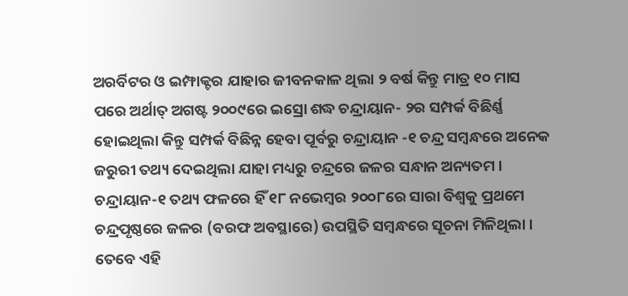ଅରର୍ବିଟର ଓ ଇମ୍ଫାକ୍ଟର ଯାହାର ଜୀବନକାଳ ଥିଲା ୨ ବର୍ଷ କିନ୍ତୁ ମାତ୍ର ୧୦ ମାସ ପରେ ଅର୍ଥାତ୍ ଅଗଷ୍ଟ ୨୦୦୯ରେ ଇସ୍ରୋ ଶଦ୍ଧ ଚନ୍ଦ୍ରାୟାନ- ୨ର ସମ୍ପର୍କ ବିଛିର୍ଣ୍ଣ ହୋଇଥିଲା କିନ୍ତୁ ସମ୍ପର୍କ ବିଛିନ୍ନ ହେବା ପୂର୍ବରୁ ଚନ୍ଦ୍ରାୟାନ -୧ ଚନ୍ଦ୍ର ସମ୍ବନ୍ଧରେ ଅନେକ ଜରୁରୀ ତଥ୍ୟ ଦେଇଥିଲା ଯାହା ମଧ୍ୟରୁ ଚନ୍ଦ୍ରରେ ଜଳର ସନ୍ଧାନ ଅନ୍ୟତମ । ଚନ୍ଦ୍ରାୟାନ-୧ ତଥ୍ୟ ଫଳରେ ହିଁ ୧୮ ନଭେମ୍ବର ୨୦୦୮ରେ ସାରା ବିଶ୍ୱକୁ ପ୍ରଥମେ ଚନ୍ଦ୍ରପୃଷ୍ଠରେ ଜଳର (ବରଫ ଅବସ୍ଥାରେ) ଉପସ୍ଥିତି ସମ୍ବନ୍ଧରେ ସୂଚନା ମିଳିଥିଲା । ତେବେ ଏହି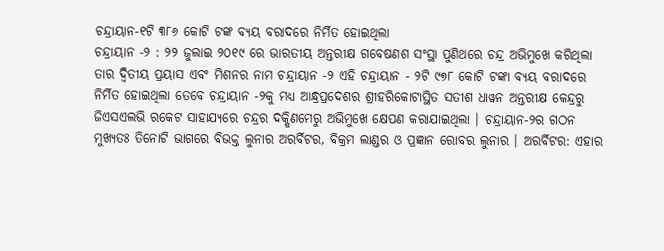ଚନ୍ଦ୍ରାୟାନ-୧ଟି ୩୮୬ କୋଟି ଟଙ୍କ ବ୍ୟୟ ବରାଦରେ ନିର୍ମିତ ହୋଇଥିଲା
ଚନ୍ଦ୍ରାୟାନ -୨ : ୨୨ ଜୁଲାଇ ୨୦୧୯ ରେ ଭାରତୀୟ ଅନ୍ତରୀକ୍ଷ ଗବେଷଣଶ ସଂସ୍ଥା ପୁଣିଥରେ ଚନ୍ଦ୍ର ଅଭିମୁଖେ କରିଥିଲା ତାର ଦ୍ୱିତୀୟ ପ୍ରୟାସ ଏବଂ ମିଶନର ନାମ ଚନ୍ଦ୍ରାୟାନ -୨ ଏହି ଚନ୍ଦ୍ରାୟାନ - ୨ଟି ୯୭୮ କୋଟି ଟଙ୍କା ବ୍ୟୟ ବରାଦରେ ନିର୍ମିତ ହୋଇଥିଲା ତେବେ ଚନ୍ଦ୍ରାୟାନ -୨କୁ ମଧ୍ୟ ଆନ୍ଧ୍ରପ୍ରଦେଶର ଶ୍ରୀହରିକୋଟାସ୍ଥିତ ସତୀଶ ଧାୱନ ଅନ୍ତରୀକ୍ଷ କେନ୍ଦ୍ରରୁ ଜିଏସଏଲଭି ରକେଟ ସାହାଯ୍ୟରେ ଚନ୍ଦ୍ରର ଦକ୍ଷିଣମେରୁ ଅଭିମୁଖେ କ୍ଷେପଣ କରାଯାଇଥିଲା । ଚନ୍ଦ୍ରାୟାନ-୨ର ଗଠନ ମୁଖ୍ୟତଃ ତିନୋଟି ଭାଗରେ ବିଭକ୍ତ ଲୁନାର ଅରର୍ବିଟର, ବିକ୍ରମ ଲାଣ୍ଡର ଓ ପ୍ରଜ୍ଞାନ ରୋବର ଲୁନାର । ଅରର୍ବିଟର: ଏହାର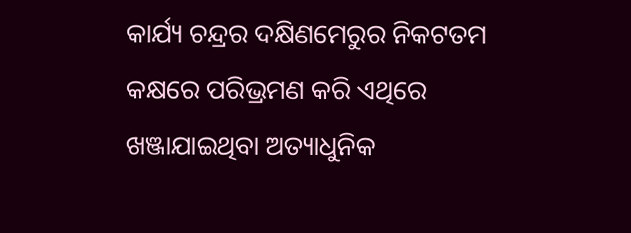କାର୍ଯ୍ୟ ଚନ୍ଦ୍ରର ଦକ୍ଷିଣମେରୁର ନିକଟତମ କକ୍ଷରେ ପରିଭ୍ରମଣ କରି ଏଥିରେ ଖଞ୍ଜାଯାଇଥିବା ଅତ୍ୟାଧୁନିକ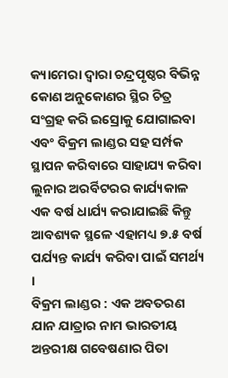କ୍ୟାମେରା ଦ୍ୱାରା ଚନ୍ଦ୍ରପୃଷ୍ଠର ବିଭିନ୍ନ କୋଣ ଅନୁକୋଣର ସ୍ଥିର ଚିତ୍ର ସଂଗ୍ରହ କରି ଇସ୍ରୋକୁ ଯୋଗାଇବା ଏବଂ ବିକ୍ରମ ଲାଣ୍ଡର ସହ ସର୍ମ୍ପକ ସ୍ଥାପନ କରିବାରେ ସାହାଯ୍ୟ କରିବା ଲୁନାର ଅରର୍ବିଟରର କାର୍ଯ୍ୟକାଳ ଏକ ବର୍ଷ ଧାର୍ଯ୍ୟ କରାଯାଇଛି କିନ୍ତୁ ଆବଶ୍ୟକ ସ୍ଥଳେ ଏହାମଧ୍ୟ ୭.୫ ବର୍ଷ ପର୍ଯ୍ୟନ୍ତ କାର୍ଯ୍ୟ କରିବା ପାଇଁ ସମର୍ଥ୍ୟ ।
ବିକ୍ରମ ଲାଣ୍ଡର : ଏକ ଅବତରଣ ଯାନ ଯାତ୍ରାର ନାମ ଭାରତୀୟ ଅନ୍ତରୀକ୍ଷ ଗବେଷଣାର ପିତା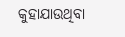କୁହାଯାଉଥିବା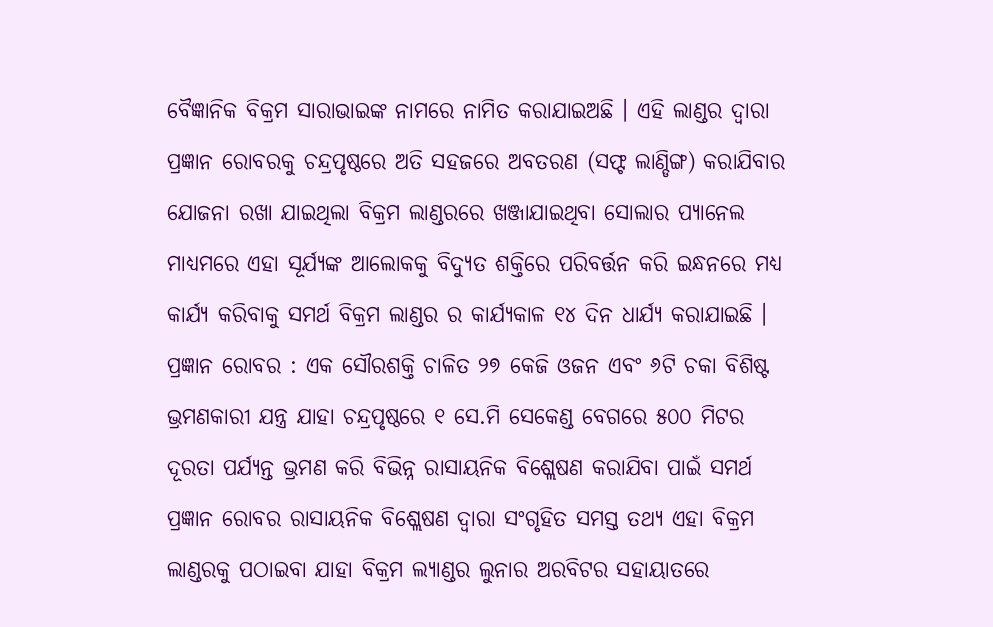ବୈଜ୍ଞାନିକ ବିକ୍ରମ ସାରାଭାଇଙ୍କ ନାମରେ ନାମିତ କରାଯାଇଅଛି । ଏହି ଲାଣ୍ଡର ଦ୍ୱାରା ପ୍ରଜ୍ଞାନ ରୋବରକୁ ଚନ୍ଦ୍ରପୃଷ୍ଠରେ ଅତି ସହଜରେ ଅବତରଣ (ସଫ୍ଟ ଲାଣ୍ଡିଙ୍ଗ) କରାଯିବାର ଯୋଜନା ରଖା ଯାଇଥିଲା ବିକ୍ରମ ଲାଣ୍ଡରରେ ଖଞ୍ଜାଯାଇଥିବା ସୋଲାର ପ୍ୟାନେଲ ମାଧ୍ୟମରେ ଏହା ସୂର୍ଯ୍ୟଙ୍କ ଆଲୋକକୁ ବିଦ୍ୟୁତ ଶକ୍ତିରେ ପରିବର୍ତ୍ତନ କରି ଇନ୍ଧନରେ ମଧ୍ୟ କାର୍ଯ୍ୟ କରିବାକୁ ସମର୍ଥ ବିକ୍ରମ ଲାଣ୍ଡର ର କାର୍ଯ୍ୟକାଳ ୧୪ ଦିନ ଧାର୍ଯ୍ୟ କରାଯାଇଛି ।
ପ୍ରଜ୍ଞାନ ରୋବର : ଏକ ସୌରଶକ୍ତି ଚାଳିତ ୨୭ କେଜି ଓଜନ ଏବଂ ୬ଟି ଚକା ବିଶିଷ୍ଟ ଭ୍ରମଣକାରୀ ଯନ୍ତ୍ର ଯାହା ଚନ୍ଦ୍ରପୃଷ୍ଠରେ ୧ ସେ.ମି ସେକେଣ୍ଡ ବେଗରେ ୫୦୦ ମିଟର ଦୂରତା ପର୍ଯ୍ୟନ୍ତ ଭ୍ରମଣ କରି ବିଭିନ୍ନ ରାସାୟନିକ ବିଶ୍ଲେଷଣ କରାଯିବା ପାଇଁ ସମର୍ଥ ପ୍ରଜ୍ଞାନ ରୋବର ରାସାୟନିକ ବିଶ୍ଲେଷଣ ଦ୍ୱାରା ସଂଗୃହିତ ସମସ୍ତ ତଥ୍ୟ ଏହା ବିକ୍ରମ ଲାଣ୍ଡରକୁ ପଠାଇବା ଯାହା ବିକ୍ରମ ଲ୍ୟାଣ୍ଡର ଲୁନାର ଅରବିଟର ସହାୟାତରେ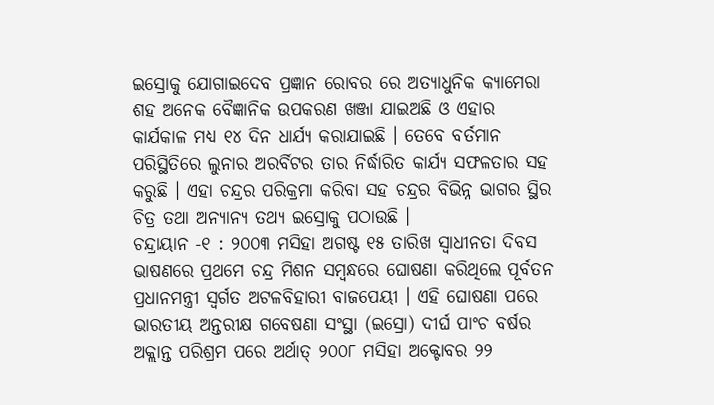ଇସ୍ରୋକୁ ଯୋଗାଇଦେବ ପ୍ରଜ୍ଞାନ ରୋବର ରେ ଅତ୍ୟାଧୁନିକ କ୍ୟାମେରା ଶହ ଅନେକ ବୈଜ୍ଞାନିକ ଉପକରଣ ଖଞ୍ଜା ଯାଇଅଛି ଓ ଏହାର କାର୍ଯକାଳ ମଧ୍ୟ ୧୪ ଦିନ ଧାର୍ଯ୍ୟ କରାଯାଇଛି । ତେବେ ବର୍ତମାନ ପରିସ୍ଥିତିରେ ଲୁନାର ଅରର୍ବିଟର ତାର ନିର୍ଦ୍ଧାରିତ କାର୍ଯ୍ୟ ସଫଳତାର ସହ କରୁଛି । ଏହା ଚନ୍ଦ୍ରର ପରିକ୍ରମା କରିବା ସହ ଚନ୍ଦ୍ରର ବିଭିନ୍ନ ଭାଗର ସ୍ଥିର ଚିତ୍ର ତଥା ଅନ୍ୟାନ୍ୟ ତଥ୍ୟ ଇସ୍ରୋକୁ ପଠାଉଛି ।
ଚନ୍ଦ୍ରାୟାନ -୧ : ୨୦୦୩ ମସିହା ଅଗଷ୍ଟ ୧୫ ତାରିଖ ସ୍ୱାଧୀନତା ଦିବସ ଭାଷଣରେ ପ୍ରଥମେ ଚନ୍ଦ୍ର ମିଶନ ସମ୍ବନ୍ଧରେ ଘୋଷଣା କରିଥିଲେ ପୂର୍ବତନ ପ୍ରଧାନମନ୍ତ୍ରୀ ସ୍ୱର୍ଗତ ଅଟଳବିହାରୀ ବାଜପେୟୀ । ଏହି ଘୋଷଣା ପରେ ଭାରତୀୟ ଅନ୍ତରୀକ୍ଷ ଗବେଷଣା ସଂସ୍ଥା (ଇସ୍ରୋ) ଦୀର୍ଘ ପାଂଚ ବର୍ଷର ଅକ୍ଲାନ୍ତ ପରିଶ୍ରମ ପରେ ଅର୍ଥାତ୍ ୨୦୦୮ ମସିହା ଅକ୍ଟୋବର ୨୨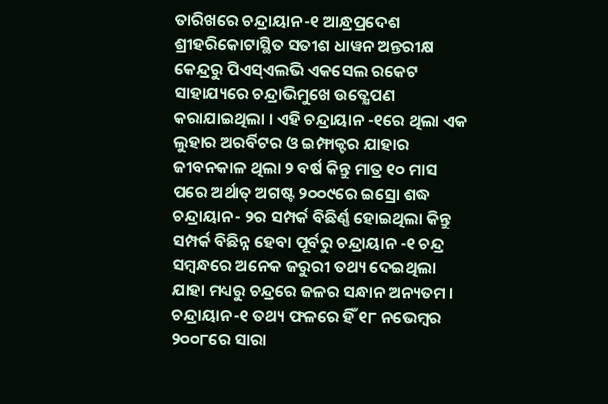ତାରିଖରେ ଚନ୍ଦ୍ରାୟାନ-୧ ଆନ୍ଧ୍ରପ୍ରଦେଶ ଶ୍ରୀହରିକୋଟାସ୍ଥିତ ସତୀଶ ଧାୱନ ଅନ୍ତରୀକ୍ଷ କେନ୍ଦ୍ରରୁ ପିଏସ୍ଏଲଭି ଏକସେଲ ରକେଟ ସାହାଯ୍ୟରେ ଚନ୍ଦ୍ରାଭିମୁଖେ ଉତ୍କ୍ଷେପଣ କରାଯାଇଥିଲା । ଏହି ଚନ୍ଦ୍ରାୟାନ -୧ରେ ଥିଲା ଏକ ଲୁହାର ଅରର୍ବିଟର ଓ ଇମ୍ଫାକ୍ଟର ଯାହାର ଜୀବନକାଳ ଥିଲା ୨ ବର୍ଷ କିନ୍ତୁ ମାତ୍ର ୧୦ ମାସ ପରେ ଅର୍ଥାତ୍ ଅଗଷ୍ଟ ୨୦୦୯ରେ ଇସ୍ରୋ ଶଦ୍ଧ ଚନ୍ଦ୍ରାୟାନ- ୨ର ସମ୍ପର୍କ ବିଛିର୍ଣ୍ଣ ହୋଇଥିଲା କିନ୍ତୁ ସମ୍ପର୍କ ବିଛିନ୍ନ ହେବା ପୂର୍ବରୁ ଚନ୍ଦ୍ରାୟାନ -୧ ଚନ୍ଦ୍ର ସମ୍ବନ୍ଧରେ ଅନେକ ଜରୁରୀ ତଥ୍ୟ ଦେଇଥିଲା ଯାହା ମଧ୍ୟରୁ ଚନ୍ଦ୍ରରେ ଜଳର ସନ୍ଧାନ ଅନ୍ୟତମ । ଚନ୍ଦ୍ରାୟାନ-୧ ତଥ୍ୟ ଫଳରେ ହିଁ ୧୮ ନଭେମ୍ବର ୨୦୦୮ରେ ସାରା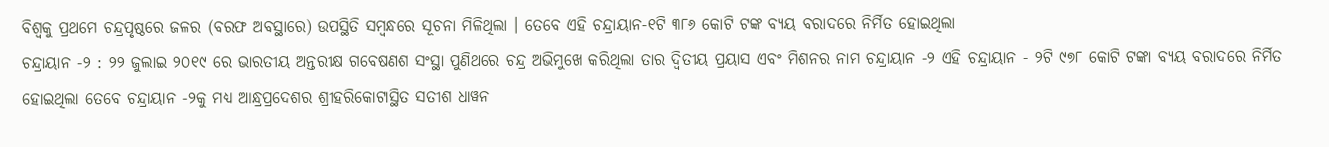ବିଶ୍ୱକୁ ପ୍ରଥମେ ଚନ୍ଦ୍ରପୃଷ୍ଠରେ ଜଳର (ବରଫ ଅବସ୍ଥାରେ) ଉପସ୍ଥିତି ସମ୍ବନ୍ଧରେ ସୂଚନା ମିଳିଥିଲା । ତେବେ ଏହି ଚନ୍ଦ୍ରାୟାନ-୧ଟି ୩୮୬ କୋଟି ଟଙ୍କ ବ୍ୟୟ ବରାଦରେ ନିର୍ମିତ ହୋଇଥିଲା
ଚନ୍ଦ୍ରାୟାନ -୨ : ୨୨ ଜୁଲାଇ ୨୦୧୯ ରେ ଭାରତୀୟ ଅନ୍ତରୀକ୍ଷ ଗବେଷଣଶ ସଂସ୍ଥା ପୁଣିଥରେ ଚନ୍ଦ୍ର ଅଭିମୁଖେ କରିଥିଲା ତାର ଦ୍ୱିତୀୟ ପ୍ରୟାସ ଏବଂ ମିଶନର ନାମ ଚନ୍ଦ୍ରାୟାନ -୨ ଏହି ଚନ୍ଦ୍ରାୟାନ - ୨ଟି ୯୭୮ କୋଟି ଟଙ୍କା ବ୍ୟୟ ବରାଦରେ ନିର୍ମିତ ହୋଇଥିଲା ତେବେ ଚନ୍ଦ୍ରାୟାନ -୨କୁ ମଧ୍ୟ ଆନ୍ଧ୍ରପ୍ରଦେଶର ଶ୍ରୀହରିକୋଟାସ୍ଥିତ ସତୀଶ ଧାୱନ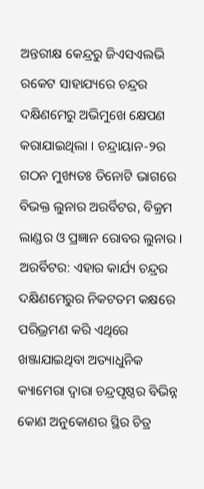ଅନ୍ତରୀକ୍ଷ କେନ୍ଦ୍ରରୁ ଜିଏସଏଲଭି ରକେଟ ସାହାଯ୍ୟରେ ଚନ୍ଦ୍ରର ଦକ୍ଷିଣମେରୁ ଅଭିମୁଖେ କ୍ଷେପଣ କରାଯାଇଥିଲା । ଚନ୍ଦ୍ରାୟାନ-୨ର ଗଠନ ମୁଖ୍ୟତଃ ତିନୋଟି ଭାଗରେ ବିଭକ୍ତ ଲୁନାର ଅରର୍ବିଟର, ବିକ୍ରମ ଲାଣ୍ଡର ଓ ପ୍ରଜ୍ଞାନ ରୋବର ଲୁନାର । ଅରର୍ବିଟର: ଏହାର କାର୍ଯ୍ୟ ଚନ୍ଦ୍ରର ଦକ୍ଷିଣମେରୁର ନିକଟତମ କକ୍ଷରେ ପରିଭ୍ରମଣ କରି ଏଥିରେ ଖଞ୍ଜାଯାଇଥିବା ଅତ୍ୟାଧୁନିକ କ୍ୟାମେରା ଦ୍ୱାରା ଚନ୍ଦ୍ରପୃଷ୍ଠର ବିଭିନ୍ନ କୋଣ ଅନୁକୋଣର ସ୍ଥିର ଚିତ୍ର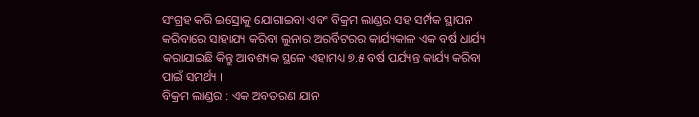ସଂଗ୍ରହ କରି ଇସ୍ରୋକୁ ଯୋଗାଇବା ଏବଂ ବିକ୍ରମ ଲାଣ୍ଡର ସହ ସର୍ମ୍ପକ ସ୍ଥାପନ କରିବାରେ ସାହାଯ୍ୟ କରିବା ଲୁନାର ଅରର୍ବିଟରର କାର୍ଯ୍ୟକାଳ ଏକ ବର୍ଷ ଧାର୍ଯ୍ୟ କରାଯାଇଛି କିନ୍ତୁ ଆବଶ୍ୟକ ସ୍ଥଳେ ଏହାମଧ୍ୟ ୭.୫ ବର୍ଷ ପର୍ଯ୍ୟନ୍ତ କାର୍ଯ୍ୟ କରିବା ପାଇଁ ସମର୍ଥ୍ୟ ।
ବିକ୍ରମ ଲାଣ୍ଡର : ଏକ ଅବତରଣ ଯାନ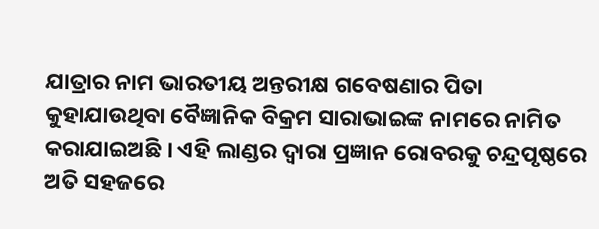ଯାତ୍ରାର ନାମ ଭାରତୀୟ ଅନ୍ତରୀକ୍ଷ ଗବେଷଣାର ପିତା କୁହାଯାଉଥିବା ବୈଜ୍ଞାନିକ ବିକ୍ରମ ସାରାଭାଇଙ୍କ ନାମରେ ନାମିତ କରାଯାଇଅଛି । ଏହି ଲାଣ୍ଡର ଦ୍ୱାରା ପ୍ରଜ୍ଞାନ ରୋବରକୁ ଚନ୍ଦ୍ରପୃଷ୍ଠରେ ଅତି ସହଜରେ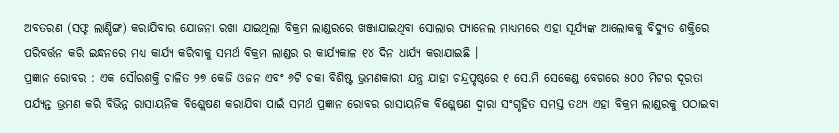ଅବତରଣ (ସଫ୍ଟ ଲାଣ୍ଡିଙ୍ଗ) କରାଯିବାର ଯୋଜନା ରଖା ଯାଇଥିଲା ବିକ୍ରମ ଲାଣ୍ଡରରେ ଖଞ୍ଜାଯାଇଥିବା ସୋଲାର ପ୍ୟାନେଲ ମାଧ୍ୟମରେ ଏହା ସୂର୍ଯ୍ୟଙ୍କ ଆଲୋକକୁ ବିଦ୍ୟୁତ ଶକ୍ତିରେ ପରିବର୍ତ୍ତନ କରି ଇନ୍ଧନରେ ମଧ୍ୟ କାର୍ଯ୍ୟ କରିବାକୁ ସମର୍ଥ ବିକ୍ରମ ଲାଣ୍ଡର ର କାର୍ଯ୍ୟକାଳ ୧୪ ଦିନ ଧାର୍ଯ୍ୟ କରାଯାଇଛି ।
ପ୍ରଜ୍ଞାନ ରୋବର : ଏକ ସୌରଶକ୍ତି ଚାଳିତ ୨୭ କେଜି ଓଜନ ଏବଂ ୬ଟି ଚକା ବିଶିଷ୍ଟ ଭ୍ରମଣକାରୀ ଯନ୍ତ୍ର ଯାହା ଚନ୍ଦ୍ରପୃଷ୍ଠରେ ୧ ସେ.ମି ସେକେଣ୍ଡ ବେଗରେ ୫୦୦ ମିଟର ଦୂରତା ପର୍ଯ୍ୟନ୍ତ ଭ୍ରମଣ କରି ବିଭିନ୍ନ ରାସାୟନିକ ବିଶ୍ଲେଷଣ କରାଯିବା ପାଇଁ ସମର୍ଥ ପ୍ରଜ୍ଞାନ ରୋବର ରାସାୟନିକ ବିଶ୍ଲେଷଣ ଦ୍ୱାରା ସଂଗୃହିତ ସମସ୍ତ ତଥ୍ୟ ଏହା ବିକ୍ରମ ଲାଣ୍ଡରକୁ ପଠାଇବା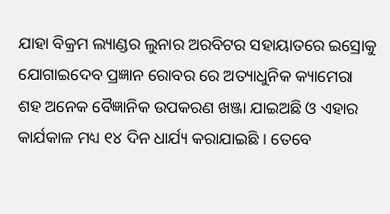ଯାହା ବିକ୍ରମ ଲ୍ୟାଣ୍ଡର ଲୁନାର ଅରବିଟର ସହାୟାତରେ ଇସ୍ରୋକୁ ଯୋଗାଇଦେବ ପ୍ରଜ୍ଞାନ ରୋବର ରେ ଅତ୍ୟାଧୁନିକ କ୍ୟାମେରା ଶହ ଅନେକ ବୈଜ୍ଞାନିକ ଉପକରଣ ଖଞ୍ଜା ଯାଇଅଛି ଓ ଏହାର କାର୍ଯକାଳ ମଧ୍ୟ ୧୪ ଦିନ ଧାର୍ଯ୍ୟ କରାଯାଇଛି । ତେବେ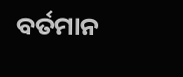ବର୍ତମାନ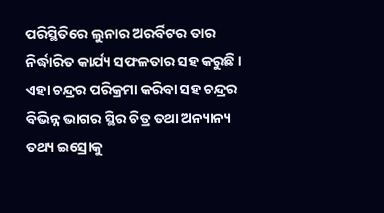ପରିସ୍ଥିତିରେ ଲୁନାର ଅରର୍ବିଟର ତାର ନିର୍ଦ୍ଧାରିତ କାର୍ଯ୍ୟ ସଫଳତାର ସହ କରୁଛି । ଏହା ଚନ୍ଦ୍ରର ପରିକ୍ରମା କରିବା ସହ ଚନ୍ଦ୍ରର ବିଭିନ୍ନ ଭାଗର ସ୍ଥିର ଚିତ୍ର ତଥା ଅନ୍ୟାନ୍ୟ ତଥ୍ୟ ଇସ୍ରୋକୁ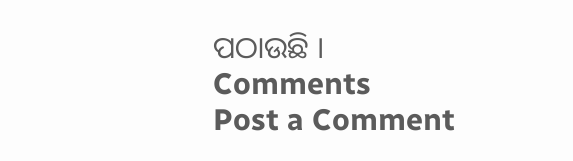ପଠାଉଛି ।
Comments
Post a Comment